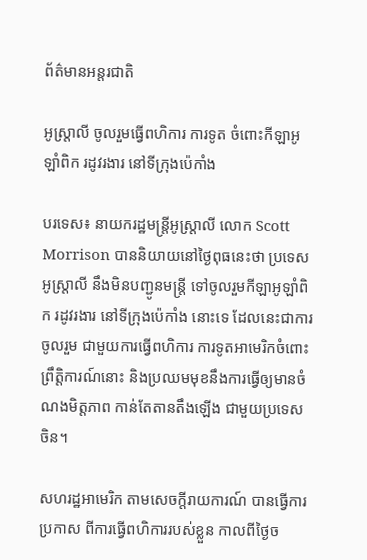ព័ត៌មានអន្តរជាតិ

អូស្ត្រាលី ចូលរួមធ្វើពហិការ ការទូត ចំពោះកីឡាអូឡាំពិក រដូវរងារ នៅទីក្រុងប៉េកាំង

បរទេស៖ នាយករដ្ឋមន្ត្រីអូស្ត្រាលី លោក Scott Morrison បាននិយាយនៅថ្ងៃពុធនេះថា ប្រទេសអូស្ត្រាលី នឹងមិនបញ្ជូនមន្ត្រី ទៅចូលរួមកីឡាអូឡាំពិក រដូវរងារ នៅទីក្រុងប៉េកាំង នោះទេ ដែលនេះជាការចូលរួម ជាមួយការធ្វើពហិការ ការទូតអាមេរិកចំពោះព្រឹត្តិការណ៍នោះ និងប្រឈមមុខនឹងការធ្វើឲ្យមានចំណងមិត្តភាព កាន់តែតានតឹងឡើង ជាមួយប្រទេសចិន។

សហរដ្ឋអាមេរិក តាមសេចក្តីរាយការណ៍ បានធ្វើការប្រកាស ពីការធ្វើពហិការរបស់ខ្លួន កាលពីថ្ងៃច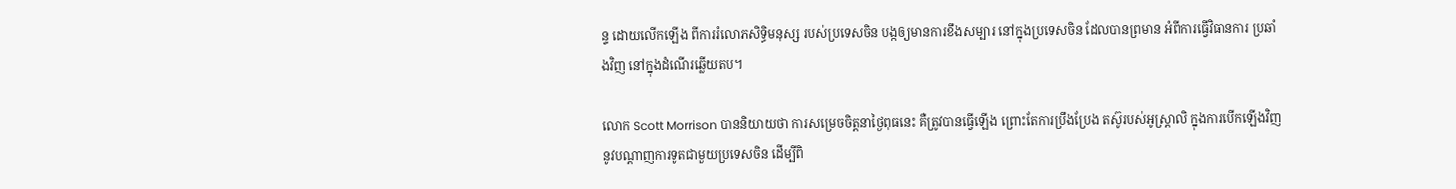ន្ទ ដោយលើកឡើង ពីការរំលោភសិទ្ធិមនុស្ស របស់ប្រទេសចិន បង្កឲ្យមានការខឹងសម្បារ នៅក្នុងប្រទេសចិន ដែលបានព្រមាន អំពីការធ្វើវិធានការ ប្រឆាំងវិញ នៅក្នុងដំណើរឆ្លើយតប។

លោក Scott Morrison បាននិយាយថា ការសម្រេចចិត្តនាថ្ងៃពុធនេះ គឺត្រូវបានធ្វើឡើង ព្រោះតែការប្រឹងប្រែង តស៊ូរបស់អូស្ត្រាលិ ក្នុងការបើកឡើងវិញ នូវបណ្ដាញការទូតជាមួយប្រទេសចិន ដើម្បីពិ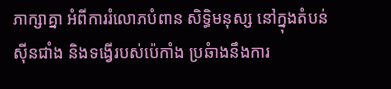ភាក្សាគ្នា អំពីការរំលោភបំពាន សិទ្ធិមនុស្ស នៅក្នុងតំបន់ស៊ីនជាំង និងទង្វើរបស់ប៉េកាំង ប្រឆំាងនឹងការ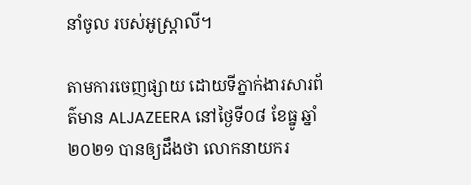នាំចូល របស់អូស្ត្រាលី។

តាមការចេញផ្សាយ ដោយទីភ្នាក់ងារសារព័ត៌មាន ALJAZEERA នៅថ្ងៃទី០៨ ខែធ្នូ ឆ្នាំ២០២១ បានឲ្យដឹងថា លោកនាយករ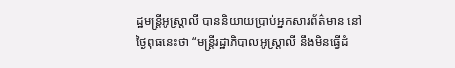ដ្ឋមន្ត្រីអូស្ត្រាលី បាននិយាយប្រាប់អ្នកសារព័ត៌មាន នៅថ្ងៃពុធនេះថា “មន្ត្រីរដ្ឋាភិបាលអូស្ត្រាលី នឹងមិនធ្វើដំ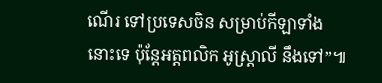ណើរ ទៅប្រទេសចិន សម្រាប់កីឡាទាំងនោះទេ ប៉ុន្តែអត្តពលិក អូស្ត្រាលី នឹងទៅ”៕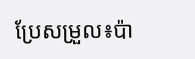ប្រែសម្រួល៖ប៉ា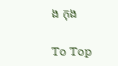ង កុង

To Top